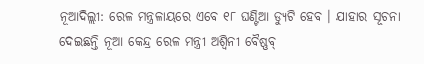ନୂଆଦିଲ୍ଲୀ: ରେଳ ମନ୍ତ୍ରଳାୟରେ ଏବେ ୧୮ ଘଣ୍ଟିଆ ଡ୍ୟୁଟି ହେବ । ଯାହାର ସୂଚନା ଦେଇଛନ୍ତି ନୂଆ କେନ୍ଦ୍ର ରେଳ ମନ୍ତ୍ରୀ ଅଶ୍ୱିନୀ ବୈଷ୍ଣବ୍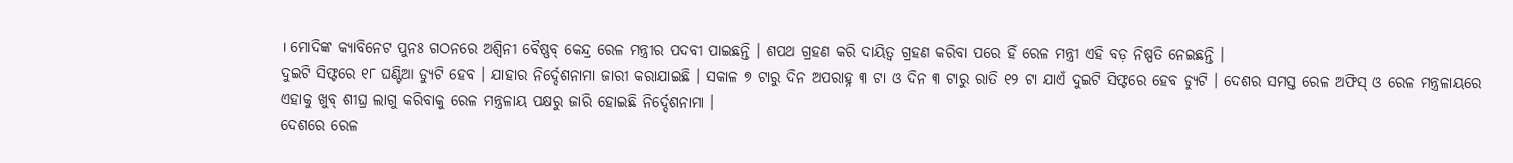। ମୋଦିଙ୍କ କ୍ୟାବିନେଟ ପୁନଃ ଗଠନରେ ଅଶ୍ୱିନୀ ବୈଷ୍ଣବ୍ କେନ୍ଦ୍ର ରେଳ ମନ୍ତ୍ରୀର ପଦବୀ ପାଇଛନ୍ତି । ଶପଥ ଗ୍ରହଣ କରି ଦାୟିତ୍ୱ ଗ୍ରହଣ କରିବା ପରେ ହିଁ ରେଳ ମନ୍ତ୍ରୀ ଏହି ବଡ଼ ନିଷ୍ପତି ନେଇଛନ୍ତି ।
ଦୁଇଟି ସିଫ୍ଟରେ ୧୮ ଘଣ୍ଟିଆ ଡ୍ୟୁଟି ହେବ । ଯାହାର ନିର୍ଦ୍ଦେଶନାମା ଜାରୀ କରାଯାଇଛି । ସକାଳ ୭ ଟାରୁ ଦିନ ଅପରାହ୍ନ ୩ ଟା ଓ ଦିନ ୩ ଟାରୁ ରାତି ୧୨ ଟା ଯାଏଁ ଦୁଇଟି ସିଫ୍ଟରେ ହେବ ଡ୍ୟୁଟି । ଦେଶର ସମସ୍ତ ରେଳ ଅଫିସ୍ ଓ ରେଳ ମନ୍ତ୍ରଳାୟରେ ଏହାକୁ ଖୁବ୍ ଶୀଘ୍ର ଲାଗୁ କରିବାକୁ ରେଳ ମନ୍ତ୍ରଳାୟ ପକ୍ଷରୁ ଜାରି ହୋଇଛି ନିର୍ଦ୍ଦେଶନାମା ।
ଦେଶରେ ରେଳ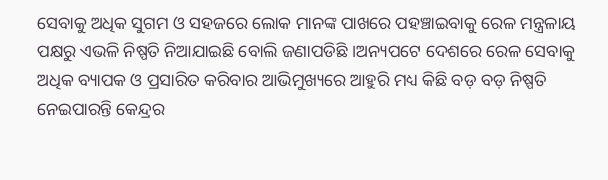ସେବାକୁ ଅଧିକ ସୁଗମ ଓ ସହଜରେ ଲୋକ ମାନଙ୍କ ପାଖରେ ପହଞ୍ଚାଇବାକୁ ରେଳ ମନ୍ତ୍ରଳାୟ ପକ୍ଷରୁ ଏଭଳି ନିଷ୍ପତି ନିଆଯାଇଛି ବୋଲି ଜଣାପଡିଛି ।ଅନ୍ୟପଟେ ଦେଶରେ ରେଳ ସେବାକୁ ଅଧିକ ବ୍ୟାପକ ଓ ପ୍ରସାରିତ କରିବାର ଆଭିମୁଖ୍ୟରେ ଆହୁରି ମଧ୍ୟ କିଛି ବଡ଼ ବଡ଼ ନିଷ୍ପତି ନେଇପାରନ୍ତି କେନ୍ଦ୍ରର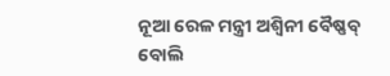ନୂଆ ରେଳ ମନ୍ତ୍ରୀ ଅଶ୍ୱିନୀ ବୈଷ୍ଣବ୍ ବୋଲି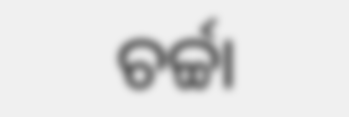ଚର୍ଚ୍ଚା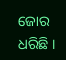ଜୋର ଧରିଛି ।